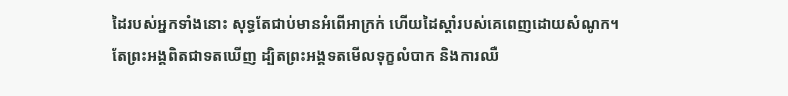ដៃរបស់អ្នកទាំងនោះ សុទ្ធតែជាប់មានអំពើអាក្រក់ ហើយដៃស្តាំរបស់គេពេញដោយសំណូក។
តែព្រះអង្គពិតជាទតឃើញ ដ្បិតព្រះអង្គទតមើលទុក្ខលំបាក និងការឈឺ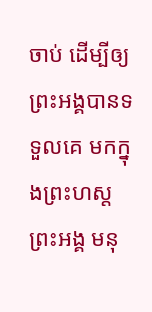ចាប់ ដើម្បីឲ្យព្រះអង្គបានទទួលគេ មកក្នុងព្រះហស្តព្រះអង្គ មនុ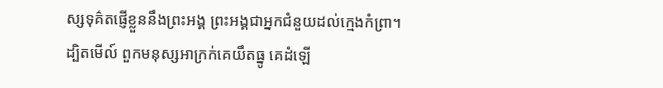ស្សទុគ៌តផ្ញើខ្លួននឹងព្រះអង្គ ព្រះអង្គជាអ្នកជំនួយដល់ក្មេងកំព្រា។
ដ្បិតមើល៍ ពួកមនុស្សអាក្រក់គេយឹតធ្នូ គេដំឡើ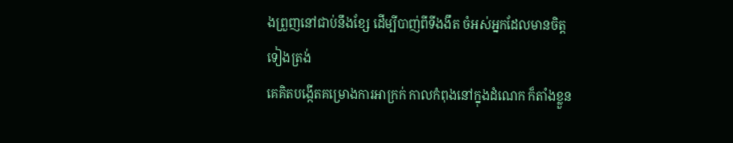ងព្រួញនៅជាប់នឹងខ្សែ ដើម្បីបាញ់ពីទីងងឹត ចំអស់អ្នកដែលមានចិត្តទៀងត្រង់
គេគិតបង្កើតគម្រោងការអាក្រក់ កាលកំពុងនៅក្នុងដំណេក ក៏តាំងខ្លួន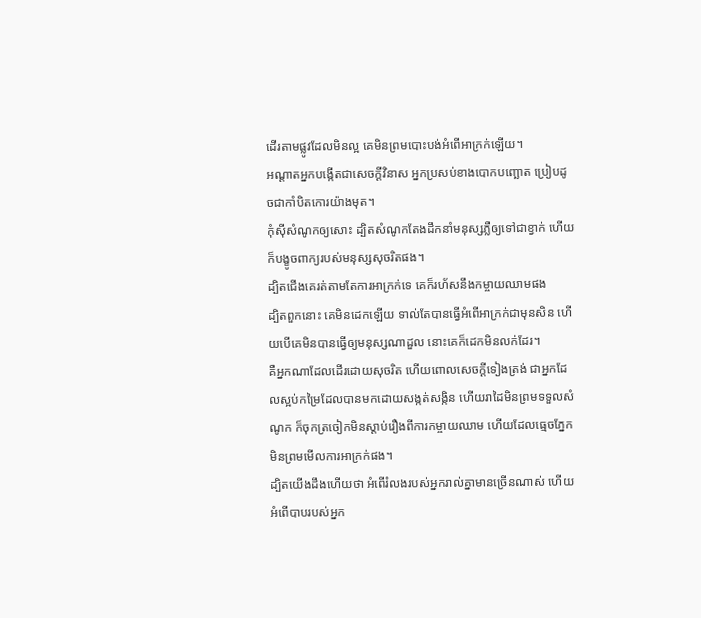ដើរតាមផ្លូវដែលមិនល្អ គេមិនព្រមបោះបង់អំពើអាក្រក់ឡើយ។
អណ្ដាតអ្នកបង្កើតជាសេចក្ដីវិនាស អ្នកប្រសប់ខាងបោកបញ្ឆោត ប្រៀបដូចជាកាំបិតកោរយ៉ាងមុត។
កុំស៊ីសំណូកឲ្យសោះ ដ្បិតសំណូកតែងដឹកនាំមនុស្សភ្លឺឲ្យទៅជាខ្វាក់ ហើយក៏បង្ខូចពាក្យរបស់មនុស្សសុចរិតផង។
ដ្បិតជើងគេរត់តាមតែការអាក្រក់ទេ គេក៏រហ័សនឹងកម្ចាយឈាមផង
ដ្បិតពួកនោះ គេមិនដេកឡើយ ទាល់តែបានធ្វើអំពើអាក្រក់ជាមុនសិន ហើយបើគេមិនបានធ្វើឲ្យមនុស្សណាដួល នោះគេក៏ដេកមិនលក់ដែរ។
គឺអ្នកណាដែលដើរដោយសុចរិត ហើយពោលសេចក្ដីទៀងត្រង់ ជាអ្នកដែលស្អប់កម្រៃដែលបានមកដោយសង្កត់សង្កិន ហើយរាដៃមិនព្រមទទួលសំណូក ក៏ចុកត្រចៀកមិនស្តាប់រឿងពីការកម្ចាយឈាម ហើយដែលធ្មេចភ្នែកមិនព្រមមើលការអាក្រក់ផង។
ដ្បិតយើងដឹងហើយថា អំពើរំលងរបស់អ្នករាល់គ្នាមានច្រើនណាស់ ហើយអំពើបាបរបស់អ្នក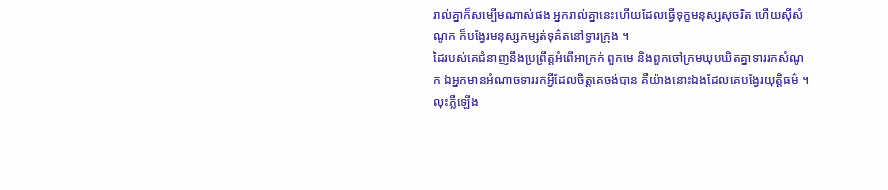រាល់គ្នាក៏សម្បើមណាស់ផង អ្នករាល់គ្នានេះហើយដែលធ្វើទុក្ខមនុស្សសុចរិត ហើយស៊ីសំណូក ក៏បង្វែរមនុស្សកម្សត់ទុគ៌តនៅទ្វារក្រុង ។
ដៃរបស់គេជំនាញនឹងប្រព្រឹត្តអំពើអាក្រក់ ពួកមេ និងពួកចៅក្រមឃុបឃិតគ្នាទាររកសំណូក ឯអ្នកមានអំណាចទាររកអ្វីដែលចិត្តគេចង់បាន គឺយ៉ាងនោះឯងដែលគេបង្វែរយុត្តិធម៌ ។
លុះភ្លឺឡើង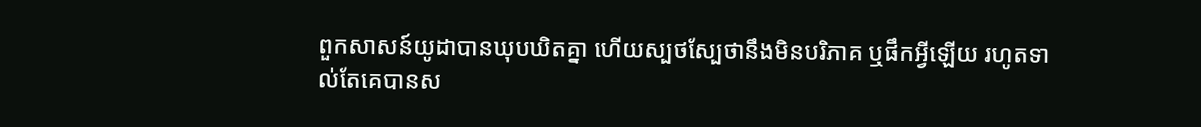ពួកសាសន៍យូដាបានឃុបឃិតគ្នា ហើយស្បថស្បែថានឹងមិនបរិភាគ ឬផឹកអ្វីឡើយ រហូតទាល់តែគេបានស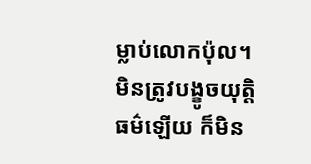ម្លាប់លោកប៉ុល។
មិនត្រូវបង្ខូចយុត្តិធម៌ឡើយ ក៏មិន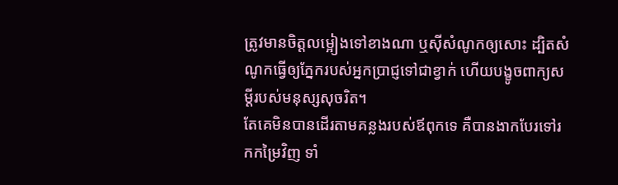ត្រូវមានចិត្តលម្អៀងទៅខាងណា ឬស៊ីសំណូកឲ្យសោះ ដ្បិតសំណូកធ្វើឲ្យភ្នែករបស់អ្នកប្រាជ្ញទៅជាខ្វាក់ ហើយបង្ខូចពាក្យសម្ដីរបស់មនុស្សសុចរិត។
តែគេមិនបានដើរតាមគន្លងរបស់ឪពុកទេ គឺបានងាកបែរទៅរកកម្រៃវិញ ទាំ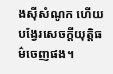ងស៊ីសំណូក ហើយបង្វែរសេចក្ដីយុត្តិធម៌ចេញផង។